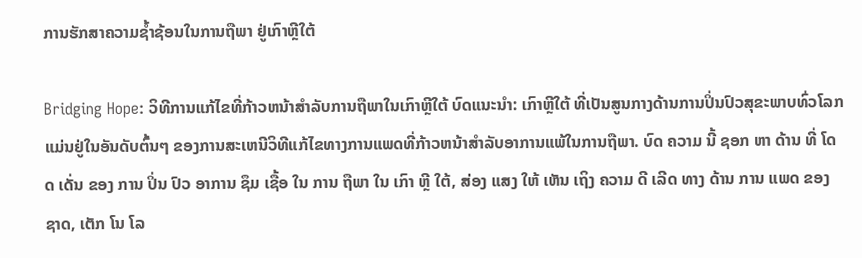ການຮັກສາຄວາມຊ້ຳຊ້ອນໃນການຖືພາ ຢູ່ເກົາຫຼີໃຕ້

Bridging Hope: ວິທີການແກ້ໄຂທີ່ກ້າວຫນ້າສໍາລັບການຖືພາໃນເກົາຫຼີໃຕ້ ບົດແນະນໍາ: ເກົາຫຼີໃຕ້ ທີ່ເປັນສູນກາງດ້ານການປິ່ນປົວສຸຂະພາບທົ່ວໂລກ ແມ່ນຢູ່ໃນອັນດັບຕົ້ນໆ ຂອງການສະເຫນີວິທີແກ້ໄຂທາງການແພດທີ່ກ້າວຫນ້າສໍາລັບອາການແພ້ໃນການຖືພາ. ບົດ ຄວາມ ນີ້ ຊອກ ຫາ ດ້ານ ທີ່ ໂດດ ເດັ່ນ ຂອງ ການ ປິ່ນ ປົວ ອາການ ຊຶມ ເຊື້ອ ໃນ ການ ຖືພາ ໃນ ເກົາ ຫຼີ ໃຕ້, ສ່ອງ ແສງ ໃຫ້ ເຫັນ ເຖິງ ຄວາມ ດີ ເລີດ ທາງ ດ້ານ ການ ແພດ ຂອງ ຊາດ, ເຕັກ ໂນ ໂລ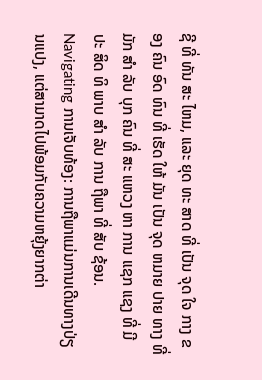ຊີ ທີ່ ທັນ ສະ ໄຫມ, ແລະ ຍຸດ ທະ ສາດ ທີ່ ເປັນ ຈຸດ ໃຈ ກາງ ຂອງ ຄົນ ອົດ ທົນ ທີ່ ເຮັດ ໃຫ້ ມັນ ເປັນ ຈຸດ ຫມາຍ ປາຍ ທາງ ທີ່ ມັກ ສໍາ ລັບ ບຸກ ຄົນ ທີ່ ສະ ແຫວງ ຫາ ການ ແຊກ ແຊງ ທີ່ ມີ ປະ ສິດ ທິ ພາບ ສໍາ ລັບ ການ ຖືພາ ທີ່ ສັບ ຊ້ອນ. Navigating ການເຈັບທ້ອງ: ການຖືພາແມ່ນການເດີນທາງປ່ຽນແປງ, ແຕ່ສາມາດໄປພ້ອມກັບຄວາມຫຍຸ້ງຍາກຕ່າ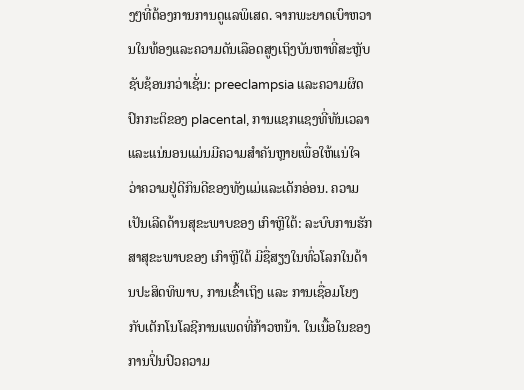ງໆທີ່ຕ້ອງການການດູແລພິເສດ. ຈາກພະຍາດເບົາຫວານໃນທ້ອງແລະຄວາມດັນເລືອດສູງເຖິງບັນຫາທີ່ສະຫຼັບຊັບຊ້ອນກວ່າເຊັ່ນ: preeclampsia ແລະຄວາມຜິດປົກກະຕິຂອງ placental, ການແຊກແຊງທີ່ທັນເວລາແລະແນ່ນອນແມ່ນມີຄວາມສໍາຄັນຫຼາຍເພື່ອໃຫ້ແນ່ໃຈວ່າຄວາມຢູ່ດີກິນດີຂອງທັງແມ່ແລະເດັກອ່ອນ. ຄວາມເປັນເລີດດ້ານສຸຂະພາບຂອງ ເກົາຫຼີໃຕ້: ລະບົບການຮັກສາສຸຂະພາບຂອງ ເກົາຫຼີໃຕ້ ມີຊື່ສຽງໃນທົ່ວໂລກໃນດ້ານປະສິດທິພາບ, ການເຂົ້າເຖິງ ແລະ ການເຊື່ອມໂຍງກັບເຕັກໂນໂລຊີການແພດທີ່ກ້າວຫນ້າ. ໃນເນື້ອໃນຂອງການປິ່ນປົວຄວາມ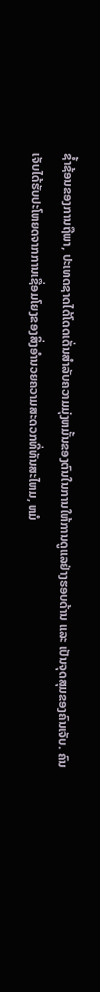ຊ້ຳຊ້ອນຂອງການຖືພາ, ປະເທດຊາດໄດ້ໂດດເດັ່ນສໍາລັບຄວາມມຸ່ງຫມັ້ນຂອງຕົນໃນການໃຫ້ການດູແລຢ່າງຮອບດ້ານ ແລະ ເປັນຈຸດສຸມຂອງຄົນເຈັບ. ຄົນເຈັບໄດ້ຮັບປະໂຫຍດຈາກການເຊື່ອມໂຍງຂອງສິ່ງອໍານວຍຄວາມສະດວກທີ່ທັນສະໄຫມ, ຫມໍ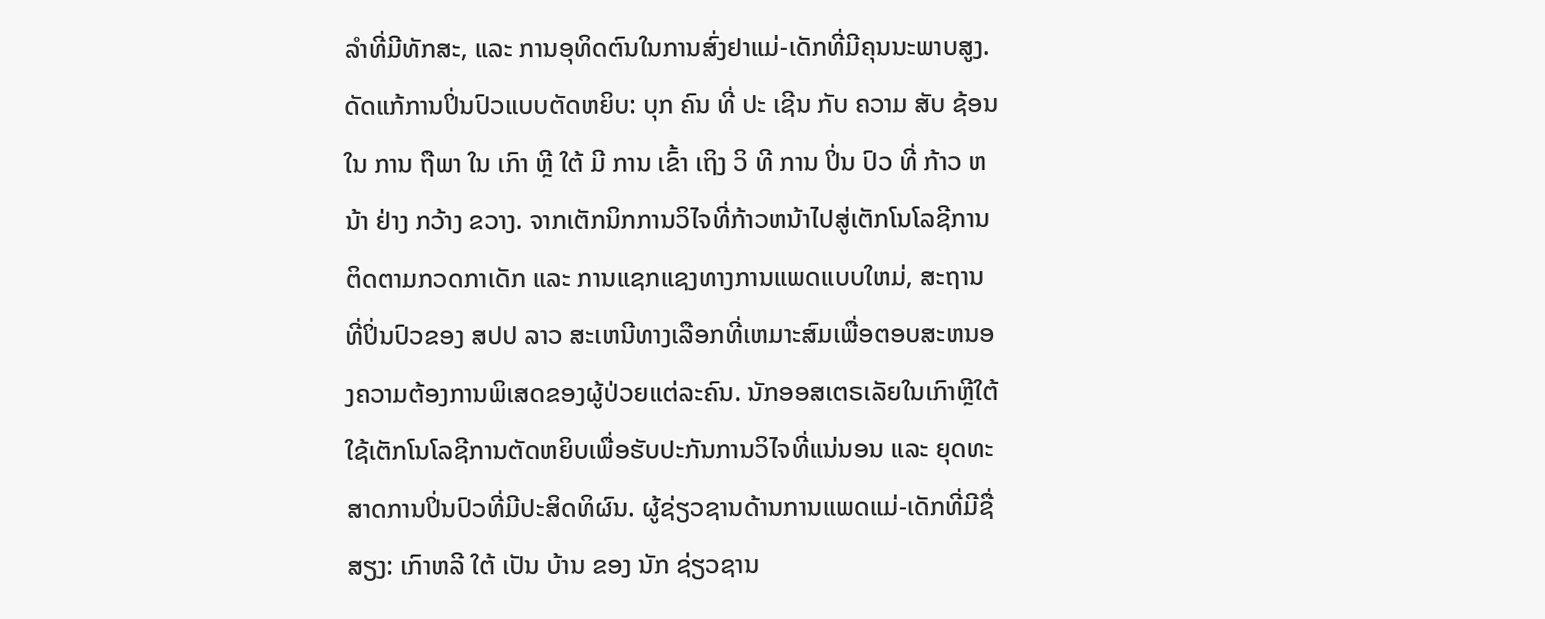ລໍາທີ່ມີທັກສະ, ແລະ ການອຸທິດຕົນໃນການສົ່ງຢາແມ່-ເດັກທີ່ມີຄຸນນະພາບສູງ. ດັດແກ້ການປິ່ນປົວແບບຕັດຫຍິບ: ບຸກ ຄົນ ທີ່ ປະ ເຊີນ ກັບ ຄວາມ ສັບ ຊ້ອນ ໃນ ການ ຖືພາ ໃນ ເກົາ ຫຼີ ໃຕ້ ມີ ການ ເຂົ້າ ເຖິງ ວິ ທີ ການ ປິ່ນ ປົວ ທີ່ ກ້າວ ຫນ້າ ຢ່າງ ກວ້າງ ຂວາງ. ຈາກເຕັກນິກການວິໄຈທີ່ກ້າວຫນ້າໄປສູ່ເຕັກໂນໂລຊີການຕິດຕາມກວດກາເດັກ ແລະ ການແຊກແຊງທາງການແພດແບບໃຫມ່, ສະຖານທີ່ປິ່ນປົວຂອງ ສປປ ລາວ ສະເຫນີທາງເລືອກທີ່ເຫມາະສົມເພື່ອຕອບສະຫນອງຄວາມຕ້ອງການພິເສດຂອງຜູ້ປ່ວຍແຕ່ລະຄົນ. ນັກອອສເຕຣເລັຍໃນເກົາຫຼີໃຕ້ໃຊ້ເຕັກໂນໂລຊີການຕັດຫຍິບເພື່ອຮັບປະກັນການວິໄຈທີ່ແນ່ນອນ ແລະ ຍຸດທະສາດການປິ່ນປົວທີ່ມີປະສິດທິຜົນ. ຜູ້ຊ່ຽວຊານດ້ານການແພດແມ່-ເດັກທີ່ມີຊື່ສຽງ: ເກົາຫລີ ໃຕ້ ເປັນ ບ້ານ ຂອງ ນັກ ຊ່ຽວຊານ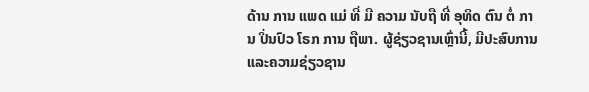ດ້ານ ການ ແພດ ແມ່ ທີ່ ມີ ຄວາມ ນັບຖື ທີ່ ອຸທິດ ຕົນ ຕໍ່ ການ ປິ່ນປົວ ໂຣກ ການ ຖືພາ. ຜູ້ຊ່ຽວຊານເຫຼົ່ານີ້, ມີປະສົບການແລະຄວາມຊ່ຽວຊານ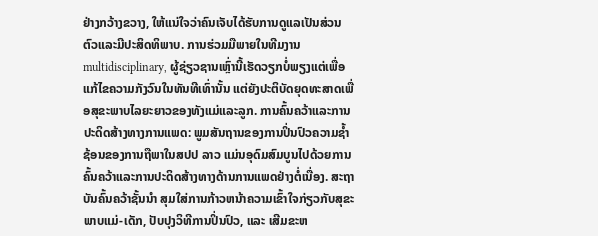ຢ່າງກວ້າງຂວາງ, ໃຫ້ແນ່ໃຈວ່າຄົນເຈັບໄດ້ຮັບການດູແລເປັນສ່ວນຕົວແລະມີປະສິດທິພາບ. ການຮ່ວມມືພາຍໃນທີມງານmultidisciplinary, ຜູ້ຊ່ຽວຊານເຫຼົ່ານີ້ເຮັດວຽກບໍ່ພຽງແຕ່ເພື່ອແກ້ໄຂຄວາມກັງວົນໃນທັນທີເທົ່ານັ້ນ ແຕ່ຍັງປະຕິບັດຍຸດທະສາດເພື່ອສຸຂະພາບໄລຍະຍາວຂອງທັງແມ່ແລະລູກ. ການຄົ້ນຄວ້າແລະການປະດິດສ້າງທາງການແພດ: ພູມສັນຖານຂອງການປິ່ນປົວຄວາມຊ້ຳຊ້ອນຂອງການຖືພາໃນສປປ ລາວ ແມ່ນອຸດົມສົມບູນໄປດ້ວຍການຄົ້ນຄວ້າແລະການປະດິດສ້າງທາງດ້ານການແພດຢ່າງຕໍ່ເນື່ອງ. ສະຖາບັນຄົ້ນຄວ້າຊັ້ນນໍາ ສຸມໃສ່ການກ້າວຫນ້າຄວາມເຂົ້າໃຈກ່ຽວກັບສຸຂະພາບແມ່-ເດັກ, ປັບປຸງວິທີການປິ່ນປົວ, ແລະ ເສີມຂະຫ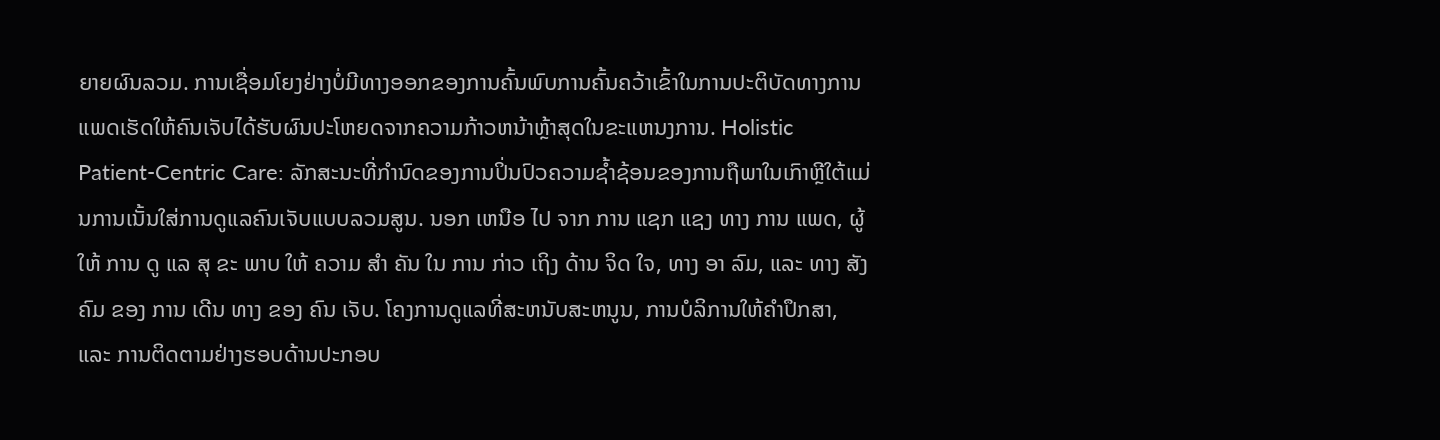ຍາຍຜົນລວມ. ການເຊື່ອມໂຍງຢ່າງບໍ່ມີທາງອອກຂອງການຄົ້ນພົບການຄົ້ນຄວ້າເຂົ້າໃນການປະຕິບັດທາງການແພດເຮັດໃຫ້ຄົນເຈັບໄດ້ຮັບຜົນປະໂຫຍດຈາກຄວາມກ້າວຫນ້າຫຼ້າສຸດໃນຂະແຫນງການ. Holistic Patient-Centric Care: ລັກສະນະທີ່ກໍານົດຂອງການປິ່ນປົວຄວາມຊ້ຳຊ້ອນຂອງການຖືພາໃນເກົາຫຼີໃຕ້ແມ່ນການເນັ້ນໃສ່ການດູແລຄົນເຈັບແບບລວມສູນ. ນອກ ເຫນືອ ໄປ ຈາກ ການ ແຊກ ແຊງ ທາງ ການ ແພດ, ຜູ້ ໃຫ້ ການ ດູ ແລ ສຸ ຂະ ພາບ ໃຫ້ ຄວາມ ສໍາ ຄັນ ໃນ ການ ກ່າວ ເຖິງ ດ້ານ ຈິດ ໃຈ, ທາງ ອາ ລົມ, ແລະ ທາງ ສັງ ຄົມ ຂອງ ການ ເດີນ ທາງ ຂອງ ຄົນ ເຈັບ. ໂຄງການດູແລທີ່ສະຫນັບສະຫນູນ, ການບໍລິການໃຫ້ຄໍາປຶກສາ, ແລະ ການຕິດຕາມຢ່າງຮອບດ້ານປະກອບ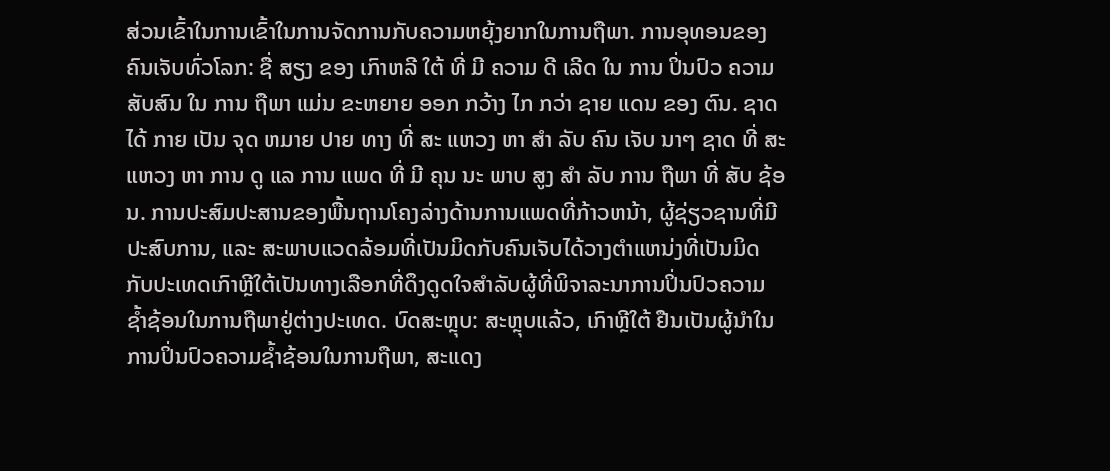ສ່ວນເຂົ້າໃນການເຂົ້າໃນການຈັດການກັບຄວາມຫຍຸ້ງຍາກໃນການຖືພາ. ການອຸທອນຂອງຄົນເຈັບທົ່ວໂລກ: ຊື່ ສຽງ ຂອງ ເກົາຫລີ ໃຕ້ ທີ່ ມີ ຄວາມ ດີ ເລີດ ໃນ ການ ປິ່ນປົວ ຄວາມ ສັບສົນ ໃນ ການ ຖືພາ ແມ່ນ ຂະຫຍາຍ ອອກ ກວ້າງ ໄກ ກວ່າ ຊາຍ ແດນ ຂອງ ຕົນ. ຊາດ ໄດ້ ກາຍ ເປັນ ຈຸດ ຫມາຍ ປາຍ ທາງ ທີ່ ສະ ແຫວງ ຫາ ສໍາ ລັບ ຄົນ ເຈັບ ນາໆ ຊາດ ທີ່ ສະ ແຫວງ ຫາ ການ ດູ ແລ ການ ແພດ ທີ່ ມີ ຄຸນ ນະ ພາບ ສູງ ສໍາ ລັບ ການ ຖືພາ ທີ່ ສັບ ຊ້ອນ. ການປະສົມປະສານຂອງພື້ນຖານໂຄງລ່າງດ້ານການແພດທີ່ກ້າວຫນ້າ, ຜູ້ຊ່ຽວຊານທີ່ມີປະສົບການ, ແລະ ສະພາບແວດລ້ອມທີ່ເປັນມິດກັບຄົນເຈັບໄດ້ວາງຕໍາແຫນ່ງທີ່ເປັນມິດກັບປະເທດເກົາຫຼີໃຕ້ເປັນທາງເລືອກທີ່ດຶງດູດໃຈສໍາລັບຜູ້ທີ່ພິຈາລະນາການປິ່ນປົວຄວາມຊ້ຳຊ້ອນໃນການຖືພາຢູ່ຕ່າງປະເທດ. ບົດສະຫຼຸບ: ສະຫຼຸບແລ້ວ, ເກົາຫຼີໃຕ້ ຢືນເປັນຜູ້ນໍາໃນການປິ່ນປົວຄວາມຊ້ຳຊ້ອນໃນການຖືພາ, ສະແດງ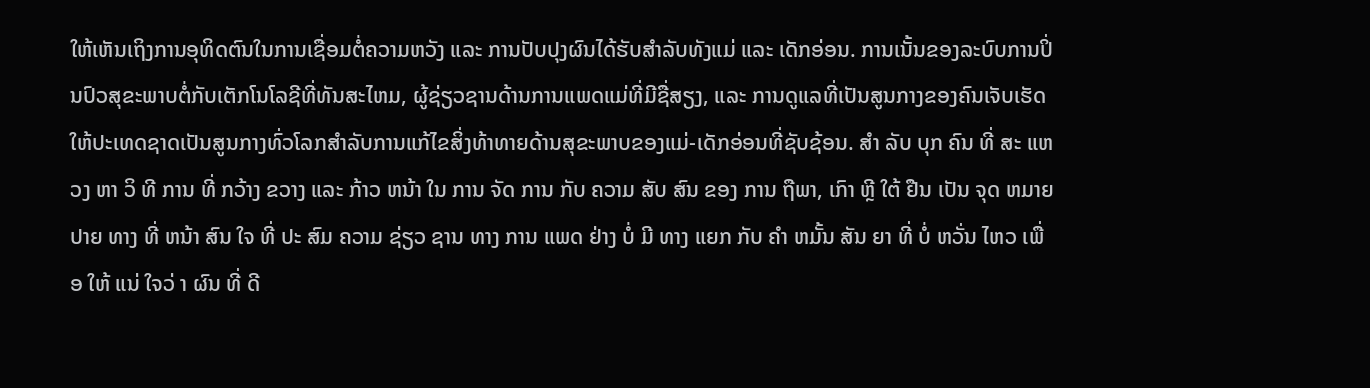ໃຫ້ເຫັນເຖິງການອຸທິດຕົນໃນການເຊື່ອມຕໍ່ຄວາມຫວັງ ແລະ ການປັບປຸງຜົນໄດ້ຮັບສໍາລັບທັງແມ່ ແລະ ເດັກອ່ອນ. ການເນັ້ນຂອງລະບົບການປິ່ນປົວສຸຂະພາບຕໍ່ກັບເຕັກໂນໂລຊີທີ່ທັນສະໄຫມ, ຜູ້ຊ່ຽວຊານດ້ານການແພດແມ່ທີ່ມີຊື່ສຽງ, ແລະ ການດູແລທີ່ເປັນສູນກາງຂອງຄົນເຈັບເຮັດໃຫ້ປະເທດຊາດເປັນສູນກາງທົ່ວໂລກສໍາລັບການແກ້ໄຂສິ່ງທ້າທາຍດ້ານສຸຂະພາບຂອງແມ່-ເດັກອ່ອນທີ່ຊັບຊ້ອນ. ສໍາ ລັບ ບຸກ ຄົນ ທີ່ ສະ ແຫວງ ຫາ ວິ ທີ ການ ທີ່ ກວ້າງ ຂວາງ ແລະ ກ້າວ ຫນ້າ ໃນ ການ ຈັດ ການ ກັບ ຄວາມ ສັບ ສົນ ຂອງ ການ ຖືພາ, ເກົາ ຫຼີ ໃຕ້ ຢືນ ເປັນ ຈຸດ ຫມາຍ ປາຍ ທາງ ທີ່ ຫນ້າ ສົນ ໃຈ ທີ່ ປະ ສົມ ຄວາມ ຊ່ຽວ ຊານ ທາງ ການ ແພດ ຢ່າງ ບໍ່ ມີ ທາງ ແຍກ ກັບ ຄໍາ ຫມັ້ນ ສັນ ຍາ ທີ່ ບໍ່ ຫວັ່ນ ໄຫວ ເພື່ອ ໃຫ້ ແນ່ ໃຈວ່ າ ຜົນ ທີ່ ດີ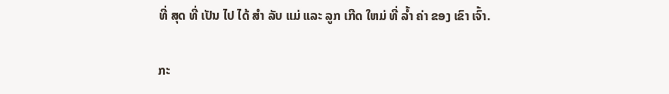ທີ່ ສຸດ ທີ່ ເປັນ ໄປ ໄດ້ ສໍາ ລັບ ແມ່ ແລະ ລູກ ເກີດ ໃຫມ່ ທີ່ ລ້ຳ ຄ່າ ຂອງ ເຂົາ ເຈົ້າ.

ກະ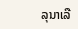ລຸນາເລື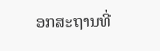ອກສະຖານທີ່